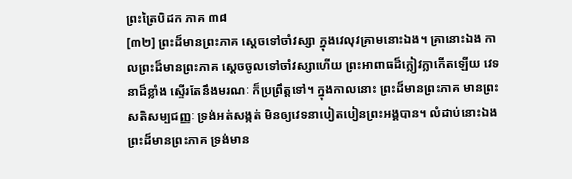ព្រះត្រៃបិដក ភាគ ៣៨
[៣២] ព្រះដ៏មានព្រះភាគ ស្តេចទៅចាំវស្សា ក្នុងវេលុវគ្រាមនោះឯង។ គ្រានោះឯង កាលព្រះដ៏មានព្រះភាគ ស្តេចចូលទៅចាំវស្សាហើយ ព្រះអាពាធដ៏ក្លៀវក្លាកើតឡើយ វេទនាដ៏ខ្លាំង ស្ទើរតែនឹងមរណៈ ក៏ប្រព្រឹត្តទៅ។ ក្នុងកាលនោះ ព្រះដ៏មានព្រះភាគ មានព្រះសតិសម្បជញ្ញៈ ទ្រង់អត់សង្កត់ មិនឲ្យវេទនាបៀតបៀនព្រះអង្គបាន។ លំដាប់នោះឯង ព្រះដ៏មានព្រះភាគ ទ្រង់មាន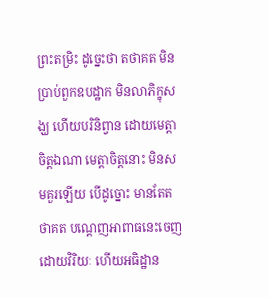ព្រះតម្រិះ ដូច្នេះថា តថាគត មិនប្រាប់ពួកឧបដ្ឋាក មិនលាភិក្ខុសង្ឃ ហើយបរិនិព្វាន ដោយមេត្តាចិត្តឯណា មេត្តាចិត្តនោះ មិនសមគួរឡើយ បើដូច្នោះ មានតែតថាគត បណ្តេញអាពាធនេះចេញ ដោយវិរិយៈ ហើយអធិដ្ឋាន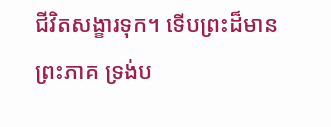ជីវិតសង្ខារទុក។ ទើបព្រះដ៏មានព្រះភាគ ទ្រង់ប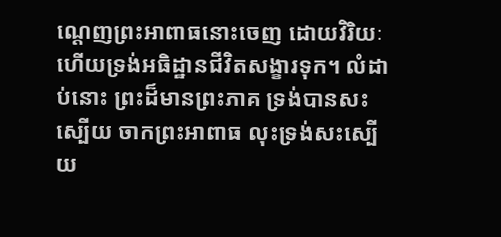ណ្តេញព្រះអាពាធនោះចេញ ដោយវិរិយៈ ហើយទ្រង់អធិដ្ឋានជីវិតសង្ខារទុក។ លំដាប់នោះ ព្រះដ៏មានព្រះភាគ ទ្រង់បានសះស្បើយ ចាកព្រះអាពាធ លុះទ្រង់សះស្បើយ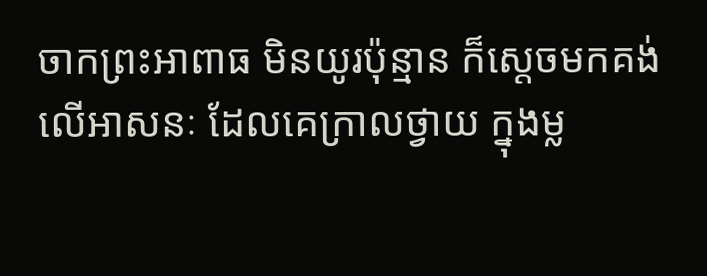ចាកព្រះអាពាធ មិនយូរប៉ុន្មាន ក៏ស្តេចមកគង់លើអាសនៈ ដែលគេក្រាលថ្វាយ ក្នុងម្ល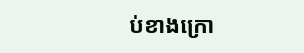ប់ខាងក្រោ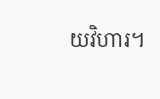យវិហារ។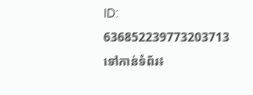ID: 636852239773203713
ទៅកាន់ទំព័រ៖